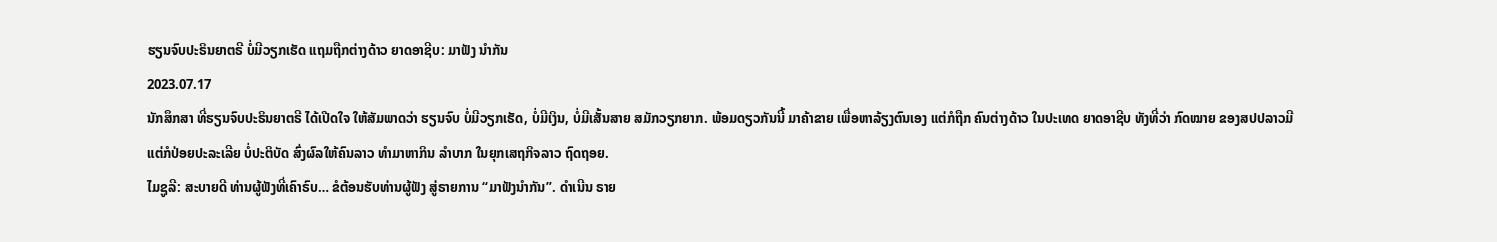ຮຽນຈົບປະຣິນຍາຕຣີ ບໍ່ມີວຽກເຮັດ ແຖມຖືກຕ່າງດ້າວ ຍາດອາຊີບ: ມາຟັງ ນຳກັນ
2023.07.17
ນັກສຶກສາ ທີ່ຮຽນຈົບປະຣິນຍາຕຣີ ໄດ້ເປີດໃຈ ໃຫ້ສັມພາດວ່າ ຮຽນຈົບ ບໍ່ມີວຽກເຮັດ, ບໍ່ມີເງິນ, ບໍ່ມີເສັ້ນສາຍ ສມັກວຽກຍາກ. ພ້ອມດຽວກັນນີ້ ມາຄ້າຂາຍ ເພື່ອຫາລ້ຽງຕົນເອງ ແຕ່ກໍຖືກ ຄົນຕ່າງດ້າວ ໃນປະເທດ ຍາດອາຊີບ ທັງທີ່ວ່າ ກົດໝາຍ ຂອງສປປລາວມີ ແຕ່ກໍປ່ອຍປະລະເລີຍ ບໍ່ປະຕິບັດ ສົ່ງຜົລໃຫ້ຄົນລາວ ທຳມາຫາກິນ ລຳບາກ ໃນຍຸກເສຖກິຈລາວ ຖົດຖອຍ.
ໄມຊູລີ: ສະບາຍດີ ທ່ານຜູ້ຟັງທີ່ເຄົາຣົບ… ຂໍຕ້ອນຮັບທ່ານຜູ້ຟັງ ສູ່ຣາຍການ “ມາຟັງນຳກັນ”. ດຳເນີນ ຣາຍ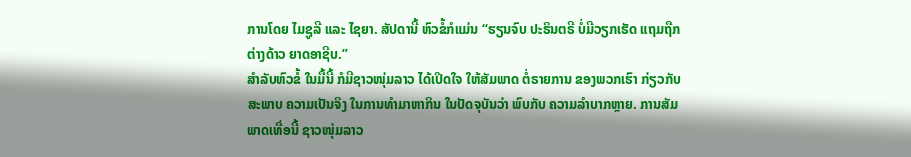ການໂດຍ ໄມຊູລີ ແລະ ໄຊຍາ. ສັປດານີ້ ຫົວຂໍ້ກໍແມ່ນ “ຮຽນຈົບ ປະຣິນຕຣີ ບໍ່ມີວຽກເຮັດ ແຖມຖືກຕ່າງດ້າວ ຍາດອາຊີບ.”
ສໍາລັບຫົວຂໍ້ ໃນມື້ນີ້ ກໍມີຊາວໜຸ່ມລາວ ໄດ້ເປິດໃຈ ໃຫ້ສັມພາດ ຕໍ່ຣາຍການ ຂອງພວກເຮົາ ກ່ຽວກັບສະພາບ ຄວາມເປັນຈິງ ໃນການທຳມາຫາກິນ ໃນປັດຈຸບັນວ່າ ພົບກັບ ຄວາມລຳບາກຫຼາຍ. ການສັມພາດເທື່ອນີ້ ຊາວໜຸ່ມລາວ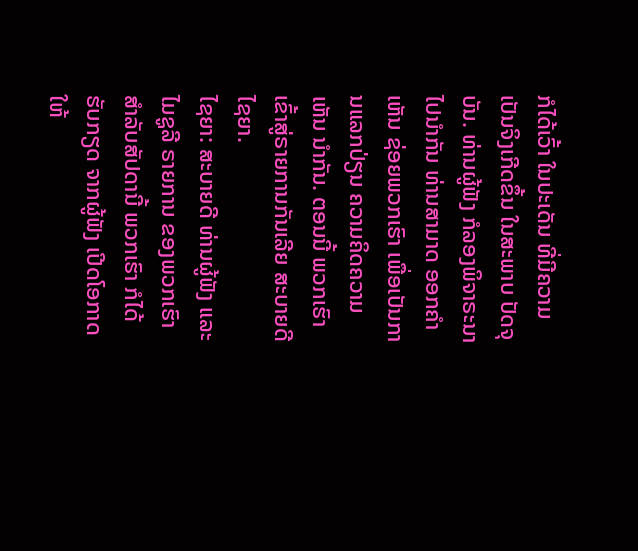ກໍໄດ້ເວົ້າ ໃນປະເດັນ ທີ່ມີຄວາມເປັນຈິງເກີດຂຶ້ນ ໃນສະພາບ ປັດຈຸບັນ. ທ່ານຜູ້ຟັງ ກໍລອງພິຈາຣະນາ ໄປນຳກັນ ທ່ານສາມາດ ອອກຄຳເຫັນ ຊ່ອຍພວກເຮົາ ເພື່ອເປັນການແລກປ່ຽນ ຄວາມຄິດຄວາມເຫັນ ນຳກັນ. ຕອນນີ້ ພວກເຮົາ ເຂົ້າສູ່ຣາຍການກັນເລີຍ ສະບາຍດີ ໄຊຍາ.
ໄຊຍາ: ສະບາຍດີ ທ່ານຜູ້ຟັງ ແລະ ໄມຊູລີ ຣາຍການ ຂອງພວກເຮົາ ສໍາລັບສັປດານີ້ ພວກເຮົາ ກໍໄດ້ຮັບກຽດ ຈາກຜູ້ຟັງ ເປີດໂອກາດ ໃຫ້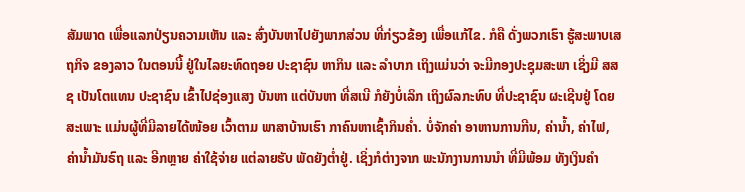ສັມພາດ ເພື່ອແລກປ່ຽນຄວາມເຫັນ ແລະ ສົ່ງບັນຫາໄປຍັງພາກສ່ວນ ທີ່ກ່ຽວຂ້ອງ ເພື່ອແກ້ໄຂ. ກໍຄື ດັ່ງພວກເຮົາ ຮູ້ສະພາບເສຖກິຈ ຂອງລາວ ໃນຕອນນີ້ ຢູ່ໃນໄລຍະທົດຖອຍ ປະຊາຊົນ ຫາກິນ ແລະ ລຳບາກ ເຖິງແມ່ນວ່າ ຈະມີກອງປະຊຸມສະພາ ເຊິ່ງມີ ສສຊ ເປັນໂຕແທນ ປະຊາຊົນ ເຂົ້າໄປຊ່ອງແສງ ບັນຫາ ແຕ່ບັນຫາ ທີ່ສເນີ ກໍຍັງບໍ່ເລິກ ເຖິງຜົລກະທົບ ທີ່ປະຊາຊົນ ຜະເຊີນຢູ່ ໂດຍສະເພາະ ແມ່ນຜູ້ທີ່ມີລາຍໄດ້ໜ້ອຍ ເວົ້າຕາມ ພາສາບ້ານເຮົາ ກາຄົນຫາເຊົ້າກິນຄໍ່າ. ບໍ່ຈັກຄ່າ ອາຫານການກີນ, ຄ່ານໍ້າ, ຄ່າໄຟ, ຄ່ານໍ້າມັນຣົຖ ແລະ ອີກຫຼາຍ ຄ່າໃຊ້ຈ່າຍ ແຕ່ລາຍຮັບ ພັດຍັງຕໍ່າຢູ່. ເຊິ່ງກໍຕ່າງຈາກ ພະນັກງານການນຳ ທີ່ມີພ້ອມ ທັງເງິນຄຳ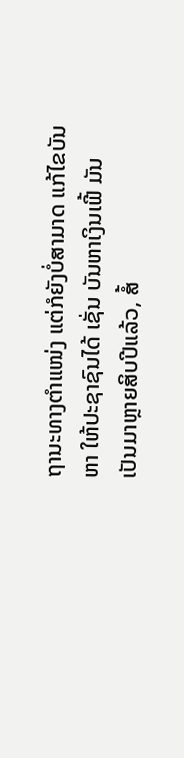ຖານະທາງຕຳແໜ່ງ ແຕ່ກໍຍັງບໍ່ສາມາດ ແກ້ໄຂບັນຫາ ໃຫ້ປະຊາຊົນໄດ້ ເຊັ່ນ ບັນຫາເງິນເຟີ້ ມັນເປັນມາຫຼາຍສິບປີແລ້ວ, ສໍ້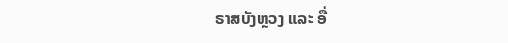ຣາສບັງຫຼວງ ແລະ ອື່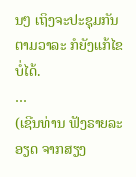ນໆ ເຖິງຈະປະຊຸມກັນ ຕາມວາລະ ກໍຍັງແກ້ໄຂບໍ່ໄດ້.
…
(ເຊີນທ່ານ ຟັງຣາຍລະອຽດ ຈາກສຽງ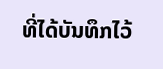ທີ່ໄດ້ບັນທຶກໄວ້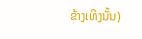ຂ້າງເທິງນັ້ນ)